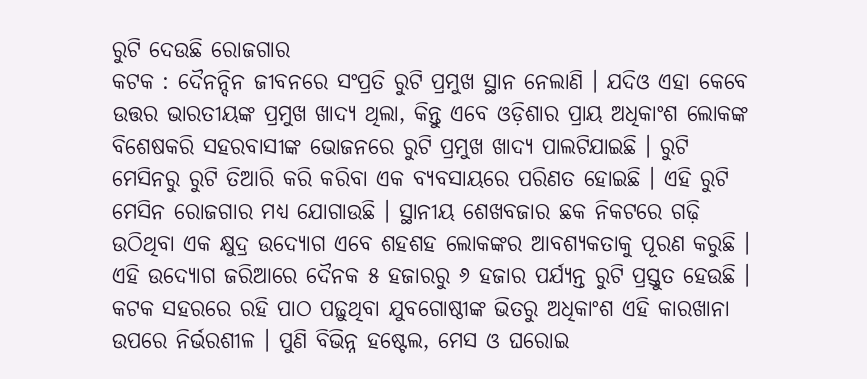ରୁଟି ଦେଉଛି ରୋଜଗାର
କଟକ : ଦୈନନ୍ଦିନ ଜୀବନରେ ସଂପ୍ରତି ରୁଟି ପ୍ରମୁଖ ସ୍ଥାନ ନେଲାଣି । ଯଦିଓ ଏହା କେବେ ଉତ୍ତର ଭାରତୀୟଙ୍କ ପ୍ରମୁଖ ଖାଦ୍ୟ ଥିଲା, କିନ୍ତୁ ଏବେ ଓଡ଼ିଶାର ପ୍ରାୟ ଅଧିକାଂଶ ଲୋକଙ୍କ ବିଶେଷକରି ସହରବାସୀଙ୍କ ଭୋଜନରେ ରୁଟି ପ୍ରମୁଖ ଖାଦ୍ୟ ପାଲଟିଯାଇଛି । ରୁଟି ମେସିନରୁ ରୁଟି ତିଆରି କରି କରିବା ଏକ ବ୍ୟବସାୟରେ ପରିଣତ ହୋଇଛି । ଏହି ରୁଟି ମେସିନ ରୋଜଗାର ମଧ୍ୟ ଯୋଗାଉଛି । ସ୍ଥାନୀୟ ଶେଖବଜାର ଛକ ନିକଟରେ ଗଢ଼ି ଉଠିଥିବା ଏକ କ୍ଷୁଦ୍ର ଉଦ୍ୟୋଗ ଏବେ ଶହଶହ ଲୋକଙ୍କର ଆବଶ୍ୟକତାକୁ ପୂରଣ କରୁଛି । ଏହି ଉଦ୍ୟୋଗ ଜରିଆରେ ଦୈନକ ୫ ହଜାରରୁ ୬ ହଜାର ପର୍ଯ୍ୟନ୍ତ ରୁଟି ପ୍ରସ୍ତୁତ ହେଉଛି । କଟକ ସହରରେ ରହି ପାଠ ପଢ଼ୁଥିବା ଯୁବଗୋଷ୍ଠୀଙ୍କ ଭିତରୁ ଅଧିକାଂଶ ଏହି କାରଖାନା ଉପରେ ନିର୍ଭରଶୀଳ । ପୁଣି ବିଭିନ୍ନ ହଷ୍ଟେଲ, ମେସ ଓ ଘରୋଇ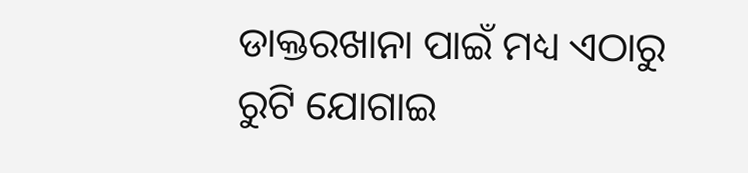ଡାକ୍ତରଖାନା ପାଇଁ ମଧ୍ୟ ଏଠାରୁ ରୁଟି ଯୋଗାଇ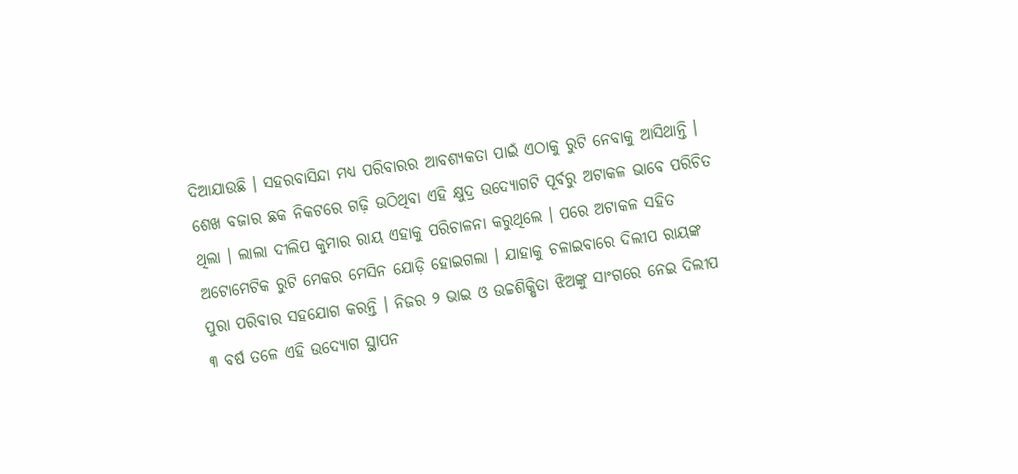ଦିଆଯାଉଛି । ସହରବାସିନ୍ଦା ମଧ୍ୟ ପରିବାରର ଆବଶ୍ୟକତା ପାଇଁ ଏଠାକୁ ରୁଟି ନେବାକୁ ଆସିଥାନ୍ତି ।
ଶେଖ ବଜାର ଛକ ନିକଟରେ ଗଢ଼ି ଉଠିଥିବା ଏହି କ୍ଷୁଦ୍ର ଉଦ୍ୟୋଗଟି ପୂର୍ବରୁ ଅଟାକଳ ଭାବେ ପରିଚିତ ଥିଲା । ଲାଲା ଦୀଲିପ କୁମାର ରାୟ ଏହାକୁ ପରିଚାଳନା କରୁଥିଲେ । ପରେ ଅଟାକଳ ସହିତ ଅଟୋମେଟିକ ରୁଟି ମେକର ମେସିନ ଯୋଡ଼ି ହୋଇଗଲା । ଯାହାକୁ ଚଳାଇବାରେ ଦିଲୀପ ରାୟଙ୍କ ପୁରା ପରିବାର ସହଯୋଗ କରନ୍ତି । ନିଜର ୨ ଭାଇ ଓ ଉଚ୍ଚଶିକ୍ଷିତା ଝିଅଙ୍କୁ ସାଂଗରେ ନେଇ ଦିଲୀପ ୩ ବର୍ଷ ତଳେ ଏହି ଉଦ୍ୟୋଗ ସ୍ଥାପନ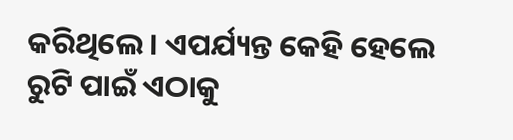କରିଥିଲେ । ଏପର୍ଯ୍ୟନ୍ତ କେହି ହେଲେ ରୁଟି ପାଇଁ ଏଠାକୁ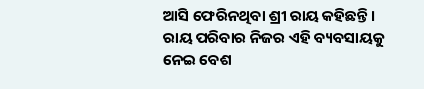ଆସି ଫେରିନଥିବା ଶ୍ରୀ ରାୟ କହିଛନ୍ତି । ରାୟ ପରିବାର ନିଜର ଏହି ବ୍ୟବସାୟକୁ ନେଇ ବେଶ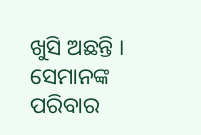ଖୁସି ଅଛନ୍ତି । ସେମାନଙ୍କ ପରିବାର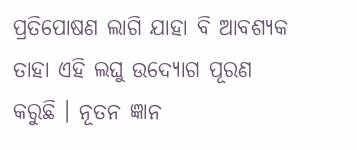ପ୍ରତିପୋଷଣ ଲାଗି ଯାହା ବି ଆବଶ୍ୟକ ତାହା ଏହି ଲଘୁ ଉଦ୍ୟୋଗ ପୂରଣ କରୁଛି । ନୂତନ ଜ୍ଞାନ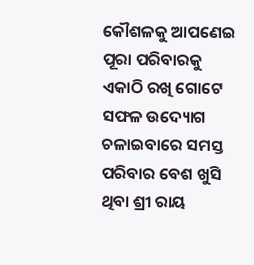କୌଶଳକୁ ଆପଣେଇ ପୂରା ପରିବାରକୁ ଏକାଠି ରଖି ଗୋଟେ ସଫଳ ଉଦ୍ୟୋଗ ଚଳାଇବାରେ ସମସ୍ତ ପରିବାର ବେଶ ଖୁସି ଥିବା ଶ୍ରୀ ରାୟ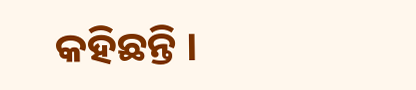କହିଛନ୍ତି ।